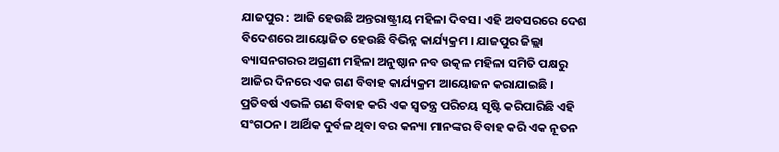ଯାଜପୁର : ଆଜି ହେଉଛି ଅନ୍ତରାଷ୍ଟ୍ରୀୟ ମହିଳା ଦିବସ। ଏହି ଅବସରରେ ଦେଶ ବିଦେଶରେ ଆୟୋଜିତ ହେଉଛି ବିଭିନ୍ନ କାର୍ଯ୍ୟକ୍ରମ । ଯାଜପୁର ଜିଲ୍ଲା ବ୍ୟାସନଗରର ଅଗ୍ରଣୀ ମହିଳା ଅନୁଷ୍ଠାନ ନବ ଉତ୍କଳ ମହିଳା ସମିତି ପକ୍ଷରୁ ଆଜିର ଦିନରେ ଏକ ଗଣ ବିବାହ କାର୍ଯ୍ୟକ୍ରମ ଆୟୋଜନ କରାଯାଇଛି । ପ୍ରତିବର୍ଷ ଏଭଳି ଗଣ ବିବାହ କରି ଏକ ସ୍ୱତନ୍ତ୍ର ପରିଚୟ ସୃଷ୍ଟି କରିପାରିଛି ଏହି ସଂଗଠନ। ଆର୍ଥିକ ଦୁର୍ବଳ ଥିବା ବର କନ୍ୟା ମାନଙ୍କର ବିବାହ କରି ଏକ ନୂତନ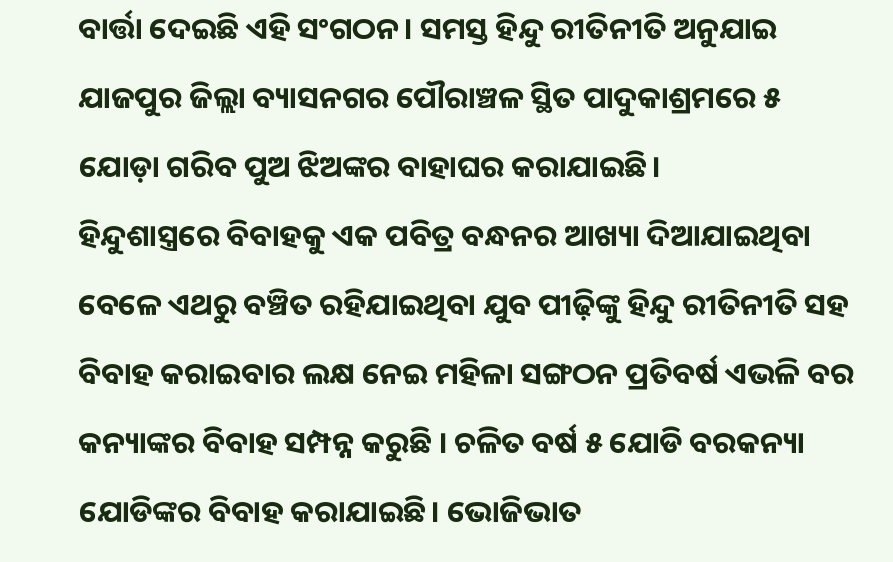ବାର୍ତ୍ତା ଦେଇଛି ଏହି ସଂଗଠନ। ସମସ୍ତ ହିନ୍ଦୁ ରୀତିନୀତି ଅନୁଯାଇ ଯାଜପୁର ଜିଲ୍ଲା ବ୍ୟାସନଗର ପୌରାଞ୍ଚଳ ସ୍ଥିତ ପାଦୁକାଶ୍ରମରେ ୫ ଯୋଡ଼ା ଗରିବ ପୁଅ ଝିଅଙ୍କର ବାହାଘର କରାଯାଇଛି।
ହିନ୍ଦୁଶାସ୍ତ୍ରରେ ବିବାହକୁ ଏକ ପବିତ୍ର ବନ୍ଧନର ଆଖ୍ୟା ଦିଆଯାଇଥିବା ବେଳେ ଏଥରୁ ବଞ୍ଚିତ ରହିଯାଇଥିବା ଯୁବ ପୀଢ଼ିଙ୍କୁ ହିନ୍ଦୁ ରୀତିନୀତି ସହ ବିବାହ କରାଇବାର ଲକ୍ଷ ନେଇ ମହିଳା ସଙ୍ଗଠନ ପ୍ରତିବର୍ଷ ଏଭଳି ବର କନ୍ୟାଙ୍କର ବିବାହ ସମ୍ପନ୍ନ କରୁଛି । ଚଳିତ ବର୍ଷ ୫ ଯୋଡି ବରକନ୍ୟା ଯୋଡିଙ୍କର ବିବାହ କରାଯାଇଛି। ଭୋଜିଭାତ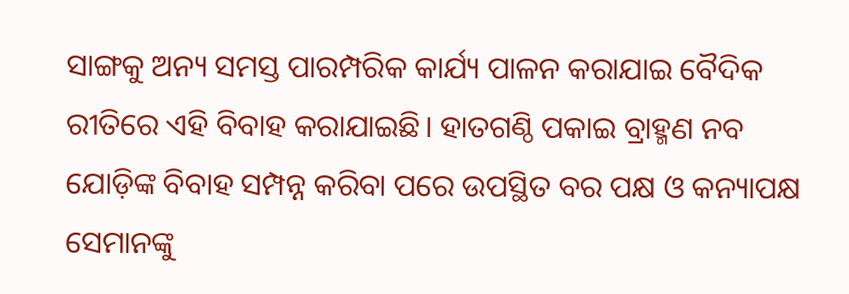ସାଙ୍ଗକୁ ଅନ୍ୟ ସମସ୍ତ ପାରମ୍ପରିକ କାର୍ଯ୍ୟ ପାଳନ କରାଯାଇ ବୈଦିକ ରୀତିରେ ଏହି ବିବାହ କରାଯାଇଛି। ହାତଗଣ୍ଠି ପକାଇ ବ୍ରାହ୍ମଣ ନବ ଯୋଡ଼ିଙ୍କ ବିବାହ ସମ୍ପନ୍ନ କରିବା ପରେ ଉପସ୍ଥିତ ବର ପକ୍ଷ ଓ କନ୍ୟାପକ୍ଷ ସେମାନଙ୍କୁ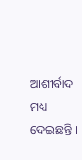ଆଶୀର୍ବାଦ ମଧ୍ୟ ଦେଇଛନ୍ତି ।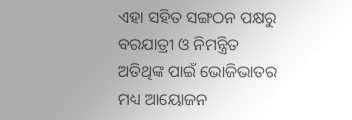ଏହା ସହିତ ସଙ୍ଗଠନ ପକ୍ଷରୁ ବରଯାତ୍ରୀ ଓ ନିମନ୍ତ୍ରିତ ଅତିଥିଙ୍କ ପାଇଁ ଭୋଜିଭାତର ମଧ୍ୟ ଆୟୋଜନ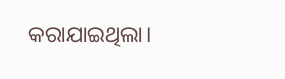କରାଯାଇଥିଲା।